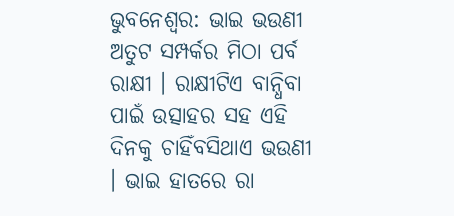ଭୁବନେଶ୍ବର: ଭାଇ ଭଉଣୀ ଅତୁଟ ସମ୍ପର୍କର ମିଠା ପର୍ବ ରାକ୍ଷୀ । ରାକ୍ଷୀଟିଏ ବାନ୍ଧିବା ପାଇଁ ଉତ୍ସାହର ସହ ଏହି ଦିନକୁ ଚାହିଁବସିଥାଏ ଭଉଣୀ । ଭାଇ ହାତରେ ରା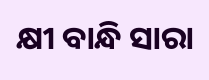କ୍ଷୀ ବାନ୍ଧି ସାରା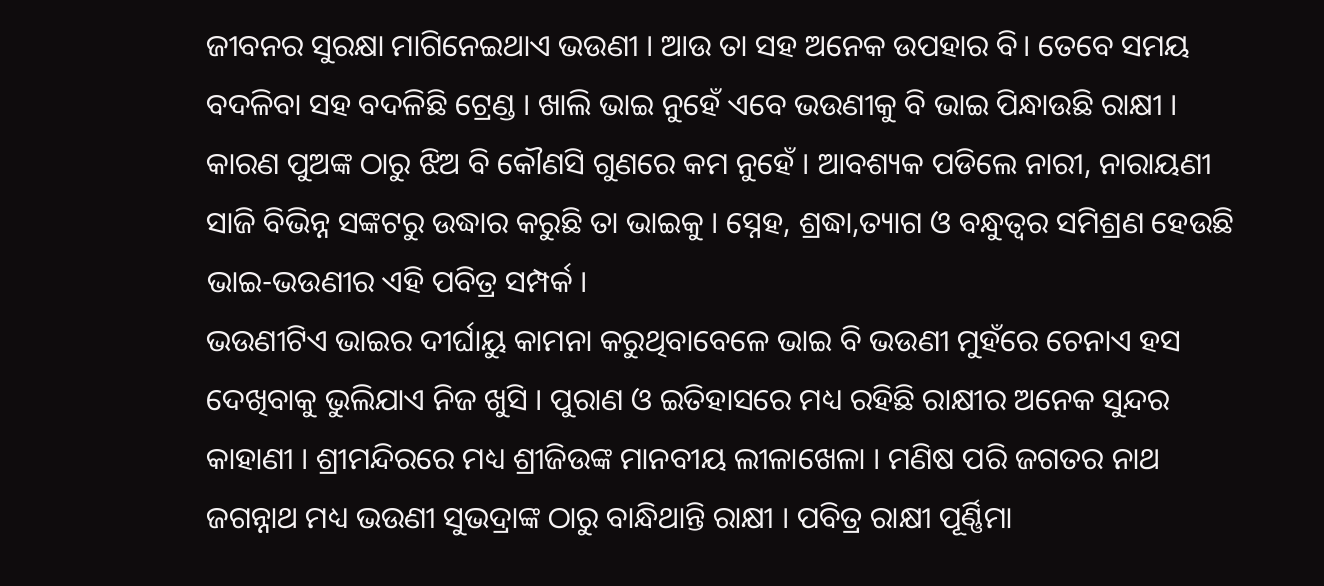ଜୀବନର ସୁରକ୍ଷା ମାଗିନେଇଥାଏ ଭଉଣୀ । ଆଉ ତା ସହ ଅନେକ ଉପହାର ବି। ତେବେ ସମୟ ବଦଳିବା ସହ ବଦଳିଛି ଟ୍ରେଣ୍ଡ । ଖାଲି ଭାଇ ନୁହେଁ ଏବେ ଭଉଣୀକୁ ବି ଭାଇ ପିନ୍ଧାଉଛି ରାକ୍ଷୀ । କାରଣ ପୁଅଙ୍କ ଠାରୁ ଝିଅ ବି କୌଣସି ଗୁଣରେ କମ ନୁହେଁ । ଆବଶ୍ୟକ ପଡିଲେ ନାରୀ, ନାରାୟଣୀ ସାଜି ବିଭିନ୍ନ ସଙ୍କଟରୁ ଉଦ୍ଧାର କରୁଛି ତା ଭାଇକୁ । ସ୍ନେହ, ଶ୍ରଦ୍ଧା,ତ୍ୟାଗ ଓ ବନ୍ଧୁତ୍ବର ସମିଶ୍ରଣ ହେଉଛି ଭାଇ-ଭଉଣୀର ଏହି ପବିତ୍ର ସମ୍ପର୍କ ।
ଭଉଣୀଟିଏ ଭାଇର ଦୀର୍ଘାୟୁ କାମନା କରୁଥିବାବେଳେ ଭାଇ ବି ଭଉଣୀ ମୁହଁରେ ଚେନାଏ ହସ ଦେଖିବାକୁ ଭୁଲିଯାଏ ନିଜ ଖୁସି । ପୁରାଣ ଓ ଇତିହାସରେ ମଧ୍ୟ ରହିଛି ରାକ୍ଷୀର ଅନେକ ସୁନ୍ଦର କାହାଣୀ । ଶ୍ରୀମନ୍ଦିରରେ ମଧ୍ୟ ଶ୍ରୀଜିଉଙ୍କ ମାନବୀୟ ଲୀଳାଖେଳା । ମଣିଷ ପରି ଜଗତର ନାଥ ଜଗନ୍ନାଥ ମଧ୍ୟ ଭଉଣୀ ସୁଭଦ୍ରାଙ୍କ ଠାରୁ ବାନ୍ଧିଥାନ୍ତି ରାକ୍ଷୀ । ପବିତ୍ର ରାକ୍ଷୀ ପୂର୍ଣ୍ଣିମା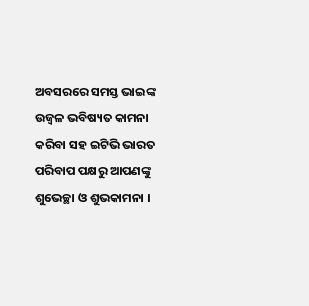ଅବସରରେ ସମସ୍ତ ଭାଇଙ୍କ ଉଜ୍ବଳ ଭବିଷ୍ୟତ କାମନା କରିବା ସହ ଇଟିଭି ଭାରତ ପରିବାପ ପକ୍ଷରୁ ଆପଣଙ୍କୁ ଶୁଭେଚ୍ଛା ଓ ଶୁଭକାମନା ।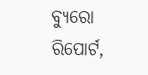ବ୍ୟୁରୋ ରିପୋର୍ଟ,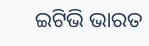ଇଟିଭି ଭାରତ